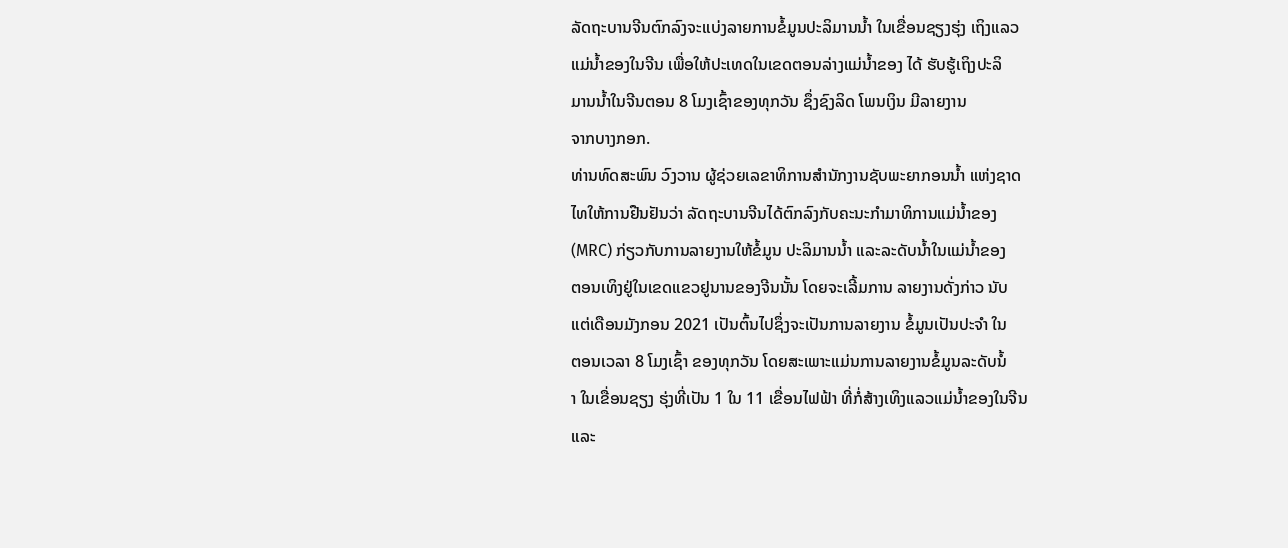ລັດຖະບານຈີນຕົກລົງຈະແບ່ງລາຍການຂໍ້ມູນປະລິມານນໍ້າ ໃນເຂື່ອນຊຽງຮຸ່ງ ເຖິງແລວ
ແມ່ນໍ້າຂອງໃນຈີນ ເພື່ອໃຫ້ປະເທດໃນເຂດຕອນລ່າງແມ່ນໍ້າຂອງ ໄດ້ ຮັບຮູ້ເຖິງປະລິ
ມານນໍ້າໃນຈີນຕອນ 8 ໂມງເຊົ້າຂອງທຸກວັນ ຊຶ່ງຊົງລິດ ໂພນເງິນ ມີລາຍງານ
ຈາກບາງກອກ.
ທ່ານທົດສະພົນ ວົງວານ ຜູ້ຊ່ວຍເລຂາທິການສຳນັກງານຊັບພະຍາກອນນໍ້າ ແຫ່ງຊາດ
ໄທໃຫ້ການຢືນຢັນວ່າ ລັດຖະບານຈີນໄດ້ຕົກລົງກັບຄະນະກຳມາທິການແມ່ນໍ້າຂອງ
(MRC) ກ່ຽວກັບການລາຍງານໃຫ້ຂໍ້ມູນ ປະລິມານນໍ້າ ແລະລະດັບນໍ້າໃນແມ່ນໍ້າຂອງ
ຕອນເທິງຢູ່ໃນເຂດແຂວຢູນານຂອງຈີນນັ້ນ ໂດຍຈະເລີ້ມການ ລາຍງານດັ່ງກ່າວ ນັບ
ແຕ່ເດືອນມັງກອນ 2021 ເປັນຕົ້ນໄປຊຶ່ງຈະເປັນການລາຍງານ ຂໍ້ມູນເປັນປະຈຳ ໃນ
ຕອນເວລາ 8 ໂມງເຊົ້າ ຂອງທຸກວັນ ໂດຍສະເພາະແມ່ນການລາຍງານຂໍ້ມູນລະດັບນໍ້
າ ໃນເຂື່ອນຊຽງ ຮຸ່ງທີ່ເປັນ 1 ໃນ 11 ເຂື່ອນໄຟຟ້າ ທີ່ກໍ່ສ້າງເທິງແລວແມ່ນໍ້າຂອງໃນຈີນ
ແລະ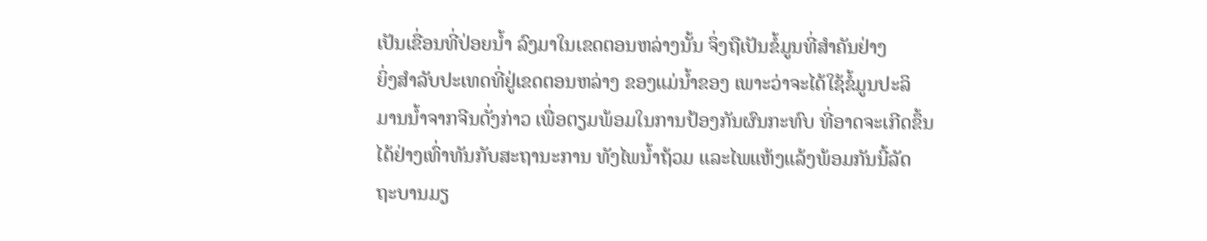ເປັນເຂື່ອນທີ່ປ່ອຍນໍ້າ ລົງມາໃນເຂດຕອນຫລ່າງນັ້ນ ຈຶ່ງຖືເປັນຂໍ້ມູນທີ່ສຳຄັນຢ່າງ
ຍິ່ງສຳລັບປະເທດທີ່ຢູ່ເຂດຕອນຫລ່າງ ຂອງແມ່ນໍ້າຂອງ ເພາະວ່າຈະໄດ້ໃຊ້ຂໍ້ມູນປະລິ
ມານນໍ້າຈາກຈີນດັ່ງກ່າວ ເພື່ອຕຽມພ້ອມໃນການປ້ອງກັນຜົນກະທົບ ທີ່ອາດຈະເກີດຂຶ້ນ
ໄດ້ຢ່າງເທົ່າທັນກັບສະຖານະການ ທັງໄພນໍ້າຖ້ວມ ແລະໄພແຫ້ງແລ້ງພ້ອມກັນນີ້ລັດ
ຖະບານມຽ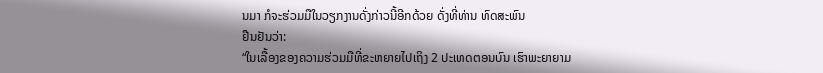ນມາ ກໍຈະຮ່ວມມືໃນວຽກງານດັ່ງກ່າວນີ້ອີກດ້ວຍ ດັ່ງທີ່ທ່ານ ທົດສະພົນ
ຢືນຢັນວ່າ:
“ໃນເລື້ອງຂອງຄວາມຮ່ວມມືທີ່ຂະຫຍາຍໄປເຖິງ 2 ປະເທດຕອນບົນ ເຮົາພະຍາຍາມ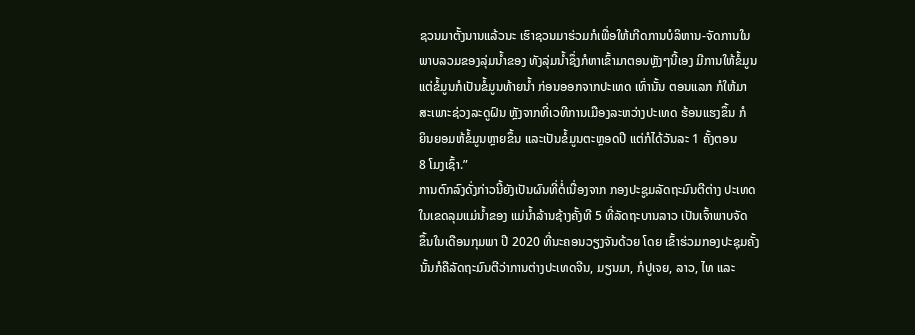ຊວນມາຕັ້ງນານແລ້ວນະ ເຮົາຊວນມາຮ່ວມກໍເພື່ອໃຫ້ເກີດການບໍລິຫານ-ຈັດການໃນ
ພາບລວມຂອງລຸ່ມນໍ້າຂອງ ທັງລຸ່ມນໍ້າຊຶ່ງກໍຫາເຂົ້າມາຕອນຫຼັງໆນີ້ເອງ ມີການໃຫ້ຂໍ້ມູນ
ແຕ່ຂໍ້ມູນກໍເປັນຂໍ້ມູນທ້າຍນໍ້າ ກ່ອນອອກຈາກປະເທດ ເທົ່ານັ້ນ ຕອນແລກ ກໍໃຫ້ມາ
ສະເພາະຊ່ວງລະດູຝົນ ຫຼັງຈາກທີ່ເວທີການເມືອງລະຫວ່າງປະເທດ ຮ້ອນແຮງຂຶ້ນ ກໍ
ຍິນຍອມຫ້ຂໍ້ມູນຫຼາຍຂຶ້ນ ແລະເປັນຂໍ້ມູນຕະຫຼອດປີ ແຕ່ກໍໄດ້ວັນລະ 1 ຄັ້ງຕອນ
8 ໂມງເຊົ້າ.”
ການຕົກລົງດັ່ງກ່າວນີ້ຍັງເປັນຜົນທີ່ຕໍ່ເນື່ອງຈາກ ກອງປະຊູມລັດຖະມົນຕີຕ່າງ ປະເທດ
ໃນເຂດລຸມແມ່ນໍ້າຂອງ ແມ່ນໍ້າລ້ານຊ້າງຄັ້ງທີ 5 ທີ່ລັດຖະບານລາວ ເປັນເຈົ້າພາບຈັດ
ຂຶ້ນໃນເດືອນກຸມພາ ປີ 2020 ທີ່ນະຄອນວຽງຈັນດ້ວຍ ໂດຍ ເຂົ້າຮ່ວມກອງປະຊຸມຄັ້ງ
ນັ້ນກໍຄືລັດຖະມົນຕີວ່າການຕ່າງປະເທດຈີນ, ມຽນມາ, ກໍປູເຈຍ, ລາວ, ໄທ ແລະ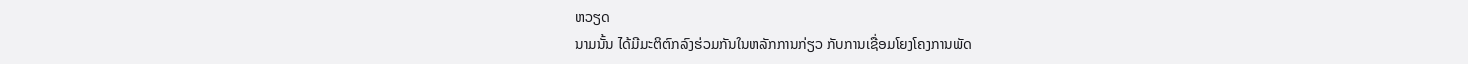ຫວຽດ
ນາມນັ້ນ ໄດ້ມີມະຕິຕົກລົງຮ່ວມກັນໃນຫລັກການກ່ຽວ ກັບການເຊື່ອມໂຍງໂຄງການພັດ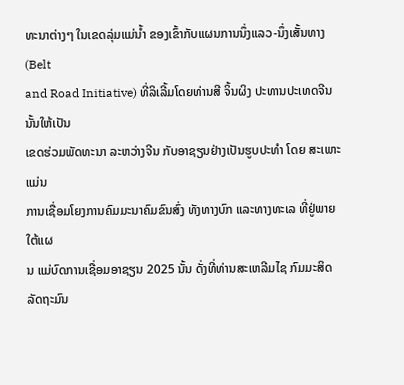ທະນາຕ່າງໆ ໃນເຂດລຸ່ມແມ່ນໍ້າ ຂອງເຂົ້າກັບແຜນການນຶ່ງແລວ-ນຶ່ງເສັ້ນທາງ (Belt
and Road Initiative) ທີ່ລິເລີ້ມໂດຍທ່ານສີ ຈິ້ນຜິງ ປະທານປະເທດຈີນນັ້ນໃຫ້ເປັນ
ເຂດຮ່ວມພັດທະນາ ລະຫວ່າງຈີນ ກັບອາຊຽນຢ່າງເປັນຮູບປະທຳ ໂດຍ ສະເພາະແມ່ນ
ການເຊື່ອມໂຍງການຄົມມະນາຄົມຂົນສົ່ງ ທັງທາງບົກ ແລະທາງທະເລ ທີ່ຢູ່ພາຍໃຕ້ແຜ
ນ ແມ່ບົດການເຊື່ອມອາຊຽນ 2025 ນັ້ນ ດັ່ງທີ່ທ່ານສະເຫລີມໄຊ ກົມມະສິດ ລັດຖະມົນ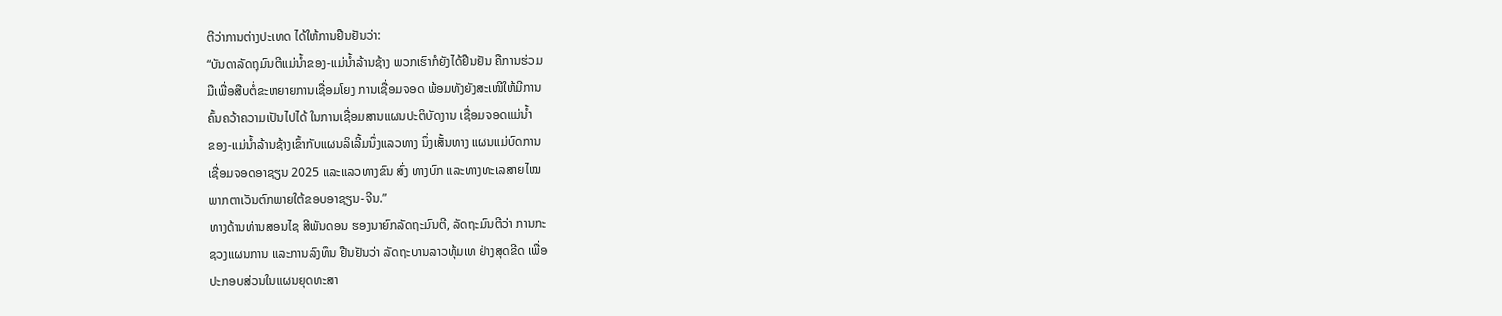ຕີວ່າການຕ່າງປະເທດ ໄດ້ໃຫ້ການຢືນຢັນວ່າ:
“ບັນດາລັດຖຸມົນຕີແມ່ນໍ້າຂອງ-ແມ່ນໍ້າລ້ານຊ້າງ ພວກເຮົາກໍຍັງໄດ້ຢືນຢັນ ຄືການຮ່ວມ
ມືເພື່ອສືບຕໍ່ຂະຫຍາຍການເຊື່ອມໂຍງ ການເຊື່ອມຈອດ ພ້ອມທັງຍັງສະເໜີໃຫ້ມີການ
ຄົ້ນຄວ້າຄວາມເປັນໄປໄດ້ ໃນການເຊື່ອມສານແຜນປະຕິບັດງານ ເຊື່ອມຈອດແມ່ນໍ້າ
ຂອງ-ແມ່ນໍ້າລ້ານຊ້າງເຂົ້າກັບແຜນລິເລີ້ມນຶ່ງແລວທາງ ນຶ່ງເສັ້ນທາງ ແຜນແມ່ບົດການ
ເຊື່ອມຈອດອາຊຽນ 2025 ແລະແລວທາງຂົນ ສົ່ງ ທາງບົກ ແລະທາງທະເລສາຍໄໝ
ພາກຕາເວັນຕົກພາຍໃຕ້ຂອບອາຊຽນ-ຈີນ.”
ທາງດ້ານທ່ານສອນໄຊ ສີພັນດອນ ຮອງນາຍົກລັດຖະມົນຕີ, ລັດຖະມົນຕີວ່າ ການກະ
ຊວງແຜນການ ແລະການລົງທຶນ ຢືນຢັນວ່າ ລັດຖະບານລາວທຸ້ມເທ ຢ່າງສຸດຂີດ ເພື່ອ
ປະກອບສ່ວນໃນແຜນຍຸດທະສາ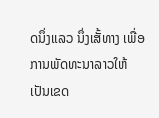ດນຶ່ງແລວ ນຶ່ງເສັ້ທາງ ເພື່ອ ການພັດທະນາລາວໃຫ້
ເປັນເຂດ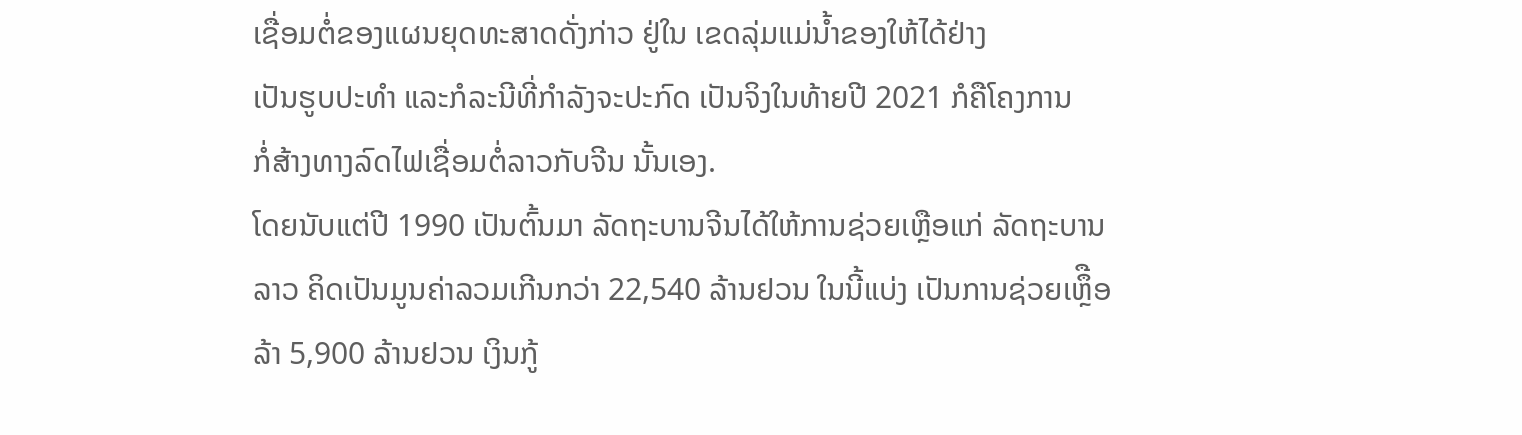ເຊື່ອມຕໍ່ຂອງແຜນຍຸດທະສາດດັ່ງກ່າວ ຢູ່ໃນ ເຂດລຸ່ມແມ່ນໍ້າຂອງໃຫ້ໄດ້ຢ່າງ
ເປັນຮູບປະທຳ ແລະກໍລະນີທີ່ກຳລັງຈະປະກົດ ເປັນຈິງໃນທ້າຍປີ 2021 ກໍຄືໂຄງການ
ກໍ່ສ້າງທາງລົດໄຟເຊື່ອມຕໍ່ລາວກັບຈີນ ນັ້ນເອງ.
ໂດຍນັບແຕ່ປີ 1990 ເປັນຕົ້ນມາ ລັດຖະບານຈີນໄດ້ໃຫ້ການຊ່ວຍເຫຼືອແກ່ ລັດຖະບານ
ລາວ ຄິດເປັນມູນຄ່າລວມເກີນກວ່າ 22,540 ລ້ານຢວນ ໃນນີ້ແບ່ງ ເປັນການຊ່ວຍເຫຼຶືອ
ລ້າ 5,900 ລ້ານຢວນ ເງິນກູ້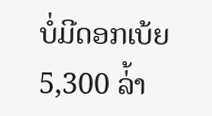ບໍ່ມີດອກເບ້ຍ 5,300 ລ່້າ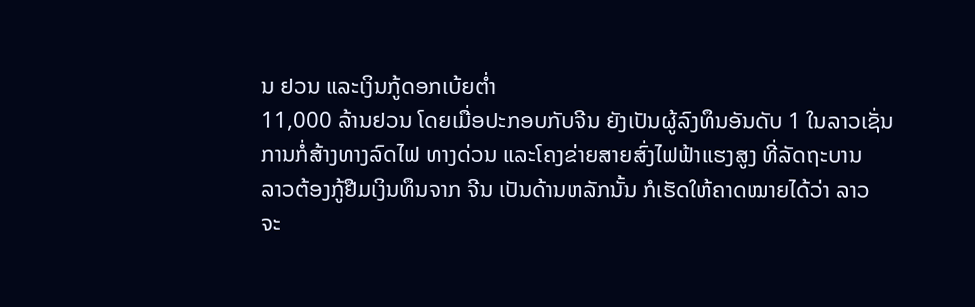ນ ຢວນ ແລະເງິນກູ້ດອກເບ້ຍຕໍ່າ
11,000 ລ້ານຢວນ ໂດຍເມື່ອປະກອບກັບຈີນ ຍັງເປັນຜູ້ລົງທຶນອັນດັບ 1 ໃນລາວເຊັ່ນ
ການກໍ່ສ້າງທາງລົດໄຟ ທາງດ່ວນ ແລະໂຄງຂ່າຍສາຍສົ່ງໄຟຟ້າແຮງສູງ ທີ່ລັດຖະບານ
ລາວຕ້ອງກູ້ຢືມເງິນທຶນຈາກ ຈີນ ເປັນດ້ານຫລັກນັ້ນ ກໍເຮັດໃຫ້ຄາດໝາຍໄດ້ວ່າ ລາວ
ຈະ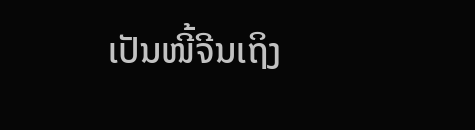ເປັນໜີ້ຈີນເຖິງ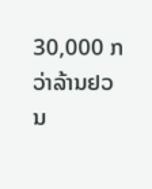30,000 ກວ່າລ້ານຢວນ